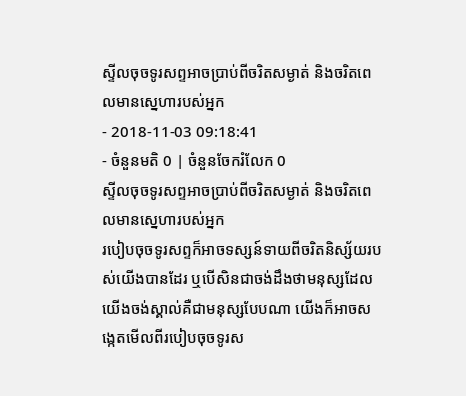ស្ទីលចុចទូរសព្ទអាចប្រាប់ពីចរិតសម្ងាត់ និងចរិតពេលមានស្នេហារបស់អ្នក
- 2018-11-03 09:18:41
- ចំនួនមតិ 0 | ចំនួនចែករំលែក 0
ស្ទីលចុចទូរសព្ទអាចប្រាប់ពីចរិតសម្ងាត់ និងចរិតពេលមានស្នេហារបស់អ្នក
របៀបចុចទូរសព្ទក៏អាចទស្សន៍ទាយពីចរិតនិស្ស័យរបស់យើងបានដែរ ឬបើសិនជាចង់ដឹងថាមនុស្សដែលយើងចង់ស្គាល់គឺជាមនុស្សបែបណា យើងក៏អាចសង្កេតមើលពីរបៀបចុចទូរស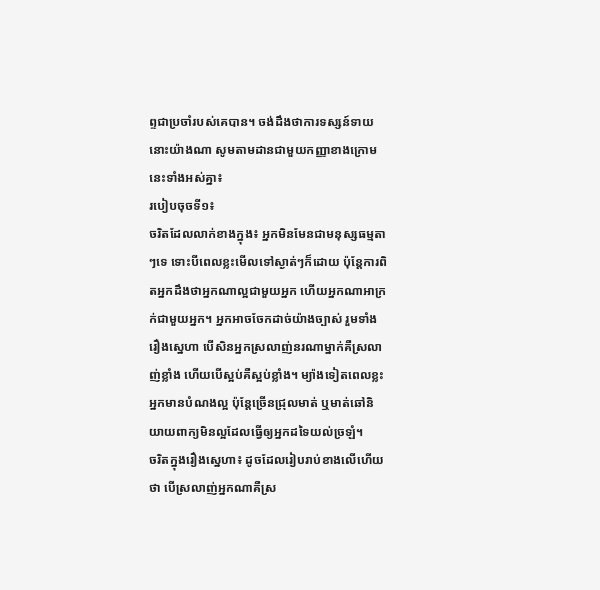ព្ទជាប្រចាំរបស់គេបាន។ ចង់ដឹងថាការទស្សន៍ទាយនោះយ៉ាងណា សូមតាមដានជាមួយកញ្ញាខាងក្រោមនេះទាំងអស់គ្នា៖
របៀបចុចទី១៖
ចរិតដែលលាក់ខាងក្នុង៖ អ្នកមិនមែនជាមនុស្សធម្មតាៗទេ ទោះបីពេលខ្លះមើលទៅស្ងាត់ៗក៏ដោយ ប៉ុន្តែការពិតអ្នកដឹងថាអ្នកណាល្អជាមួយអ្នក ហើយអ្នកណាអាក្រក់ជាមួយអ្នក។ អ្នកអាចចែកដាច់យ៉ាងច្បាស់ រួមទាំងរឿងស្នេហា បើសិនអ្នកស្រលាញ់នរណាម្នាក់គឺស្រលាញ់ខ្លាំង ហើយបើស្អប់គឺស្អប់ខ្លាំង។ ម្យ៉ាងទៀតពេលខ្លះអ្នកមានបំណងល្អ ប៉ុន្តែច្រើនជ្រុលមាត់ ឬមាត់ឆៅនិយាយពាក្យមិនល្អដែលធ្វើឲ្យអ្នកដទៃយល់ច្រឡំ។
ចរិតក្នុងរឿងស្នេហា៖ ដូចដែលរៀបរាប់ខាងលើហើយថា បើស្រលាញ់អ្នកណាគឺស្រ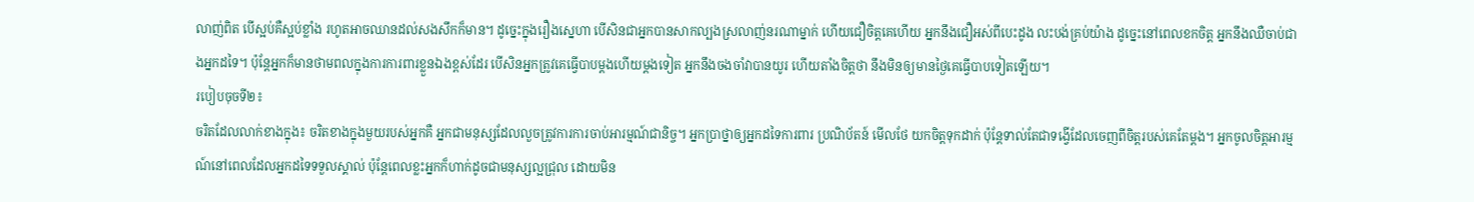លាញ់ពិត បើស្អប់គឺស្អប់ខ្លាំង រហូតអាចឈានដល់សងសឹកក៏មាន។ ដូច្នេះក្នុងរឿងស្នេហា បើសិនជាអ្នកបានសាកល្បងស្រលាញ់នរណាម្នាក់ ហើយជឿចិត្តគេហើយ អ្នកនឹងជឿអស់ពីបេះដូង លះបង់គ្រប់យ៉ាង ដូច្នេះនៅពេលខកចិត្ត អ្នកនឹងឈឺចាប់ជាងអ្នកដទៃ។ ប៉ុន្តែអ្នកក៏មានថាមពលក្នុងការការពារខ្លួនឯងខ្ពស់ដែរ បើសិនអ្នកត្រូវគេធ្វើបាបម្ដងហើយម្ដងទៀត អ្នកនឹងចងចាំវាបានយូរ ហើយតាំងចិត្តថា នឹងមិនឲ្យមានថ្ងៃគេធ្វើបាបទៀតឡើយ។
របៀបចុចទី២៖
ចរិតដែលលាក់ខាងក្នុង៖ ចរិតខាងក្នុងមួយរបស់អ្នកគឺ អ្នកជាមនុស្សដែលលួចត្រូវការការចាប់អារម្មណ៍ជានិច្ច។ អ្នកប្រាថ្នាឲ្យអ្នកដទៃការពារ ប្រណិប័តន៍ មើលថែ យកចិត្តទុកដាក់ ប៉ុន្តែទាល់តែជាទង្វើដែលចេញពីចិត្តរបស់គេតែម្ដង។ អ្នកចូលចិត្តអារម្មណ៍នៅពេលដែលអ្នកដទៃទទួលស្គាល់ ប៉ុន្តែពេលខ្លះអ្នកក៏ហាក់ដូចជាមនុស្សល្អជ្រុល ដោយមិន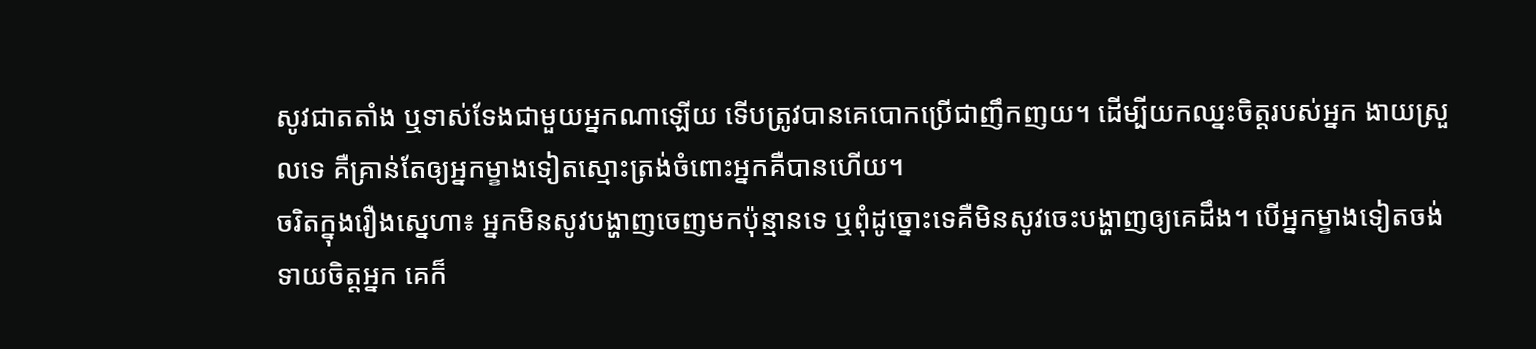សូវជាតតាំង ឬទាស់ទែងជាមួយអ្នកណាឡើយ ទើបត្រូវបានគេបោកប្រើជាញឹកញយ។ ដើម្បីយកឈ្នះចិត្តរបស់អ្នក ងាយស្រួលទេ គឺគ្រាន់តែឲ្យអ្នកម្ខាងទៀតស្មោះត្រង់ចំពោះអ្នកគឺបានហើយ។
ចរិតក្នុងរឿងស្នេហា៖ អ្នកមិនសូវបង្ហាញចេញមកប៉ុន្មានទេ ឬពុំដូច្នោះទេគឺមិនសូវចេះបង្ហាញឲ្យគេដឹង។ បើអ្នកម្ខាងទៀតចង់ទាយចិត្តអ្នក គេក៏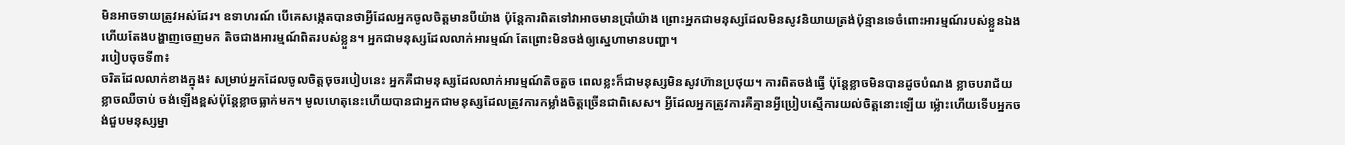មិនអាចទាយត្រូវអស់ដែរ។ ឧទាហរណ៍ បើគេសង្កេតបានថាអ្វីដែលអ្នកចូលចិត្តមានបីយ៉ាង ប៉ុន្តែការពិតទៅវាអាចមានប្រាំយ៉ាង ព្រោះអ្នកជាមនុស្សដែលមិនសូវនិយាយត្រង់ប៉ុន្មានទេចំពោះអារម្មណ៍របស់ខ្លួនឯង ហើយតែងបង្ហាញចេញមក តិចជាងអារម្មណ៍ពិតរបស់ខ្លួន។ អ្នកជាមនុស្សដែលលាក់អារម្មណ៍ តែព្រោះមិនចង់ឲ្យស្នេហាមានបញ្ហា។
របៀបចុចទី៣៖
ចរិតដែលលាក់ខាងក្នុង៖ សម្រាប់អ្នកដែលចូលចិត្តចុចរបៀបនេះ អ្នកគឺជាមនុស្សដែលលាក់អារម្មណ៍តិចតួច ពេលខ្លះក៏ជាមនុស្សមិនសូវហ៊ានប្រថុយ។ ការពិតចង់ធ្វើ ប៉ុន្តែខ្លាចមិនបានដូចបំណង ខ្លាចបរាជ័យ ខ្លាចឈឺចាប់ ចង់ឡើងខ្ពស់ប៉ុន្តែខ្លាចធ្លាក់មក។ មូលហេតុនេះហើយបានជាអ្នកជាមនុស្សដែលត្រូវការកម្លាំងចិត្តច្រើនជាពិសេស។ អ្វីដែលអ្នកត្រូវការគឺគ្មានអ្វីប្រៀបស្មើការយល់ចិត្តនោះឡើយ ម្ល៉ោះហើយទើបអ្នកចង់ជួបមនុស្សម្នា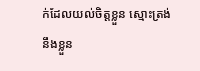ក់ដែលយល់ចិត្តខ្លួន ស្មោះត្រង់នឹងខ្លួន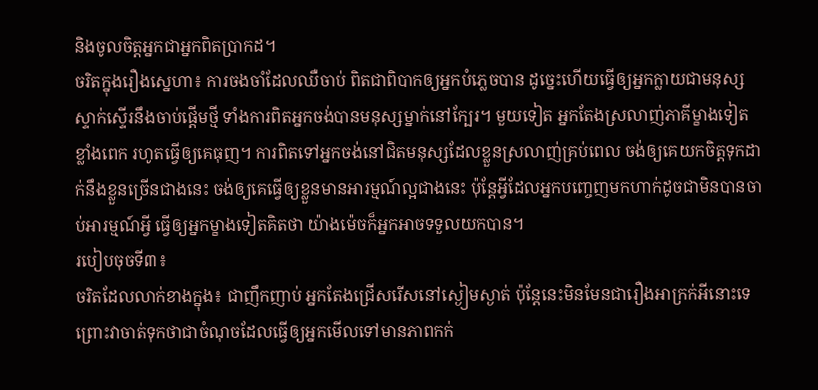និងចូលចិត្តអ្នកជាអ្នកពិតប្រាកដ។
ចរិតក្នុងរឿងស្នេហា៖ ការចងចាំដែលឈឺចាប់ ពិតជាពិបាកឲ្យអ្នកបំភ្លេចបាន ដូច្នេះហើយធ្វើឲ្យអ្នកក្លាយជាមនុស្សស្ទាក់ស្ទើរនឹងចាប់ផ្ដើមថ្មី ទាំងការពិតអ្នកចង់បានមនុស្សម្នាក់នៅក្បែរ។ មួយទៀត អ្នកតែងស្រលាញ់ភាគីម្ខាងទៀតខ្លាំងពេក រហូតធ្វើឲ្យគេធុញ។ ការពិតទៅអ្នកចង់នៅជិតមនុស្សដែលខ្លួនស្រលាញ់គ្រប់ពេល ចង់ឲ្យគេយកចិត្តទុកដាក់នឹងខ្លួនច្រើនជាងនេះ ចង់ឲ្យគេធ្វើឲ្យខ្លួនមានអារម្មណ៍ល្អជាងនេះ ប៉ុន្តែអ្វីដែលអ្នកបញ្ចេញមកហាក់ដូចជាមិនបានចាប់អារម្មណ៍អ្វី ធ្វើឲ្យអ្នកម្ខាងទៀតគិតថា យ៉ាងម៉េចក៏អ្នកអាចទទួលយកបាន។
របៀបចុចទី៣៖
ចរិតដែលលាក់ខាងក្នុង៖ ជាញឹកញាប់ អ្នកតែងជ្រើសរើសនៅស្ងៀមស្ងាត់ ប៉ុន្តែនេះមិនមែនជារឿងអាក្រក់អីនោះទេ ព្រោះវាចាត់ទុកថាជាចំណុចដែលធ្វើឲ្យអ្នកមើលទៅមានភាពកក់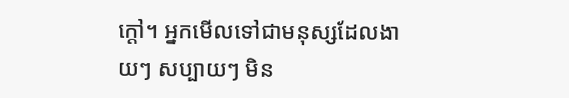ក្ដៅ។ អ្នកមើលទៅជាមនុស្សដែលងាយៗ សប្បាយៗ មិន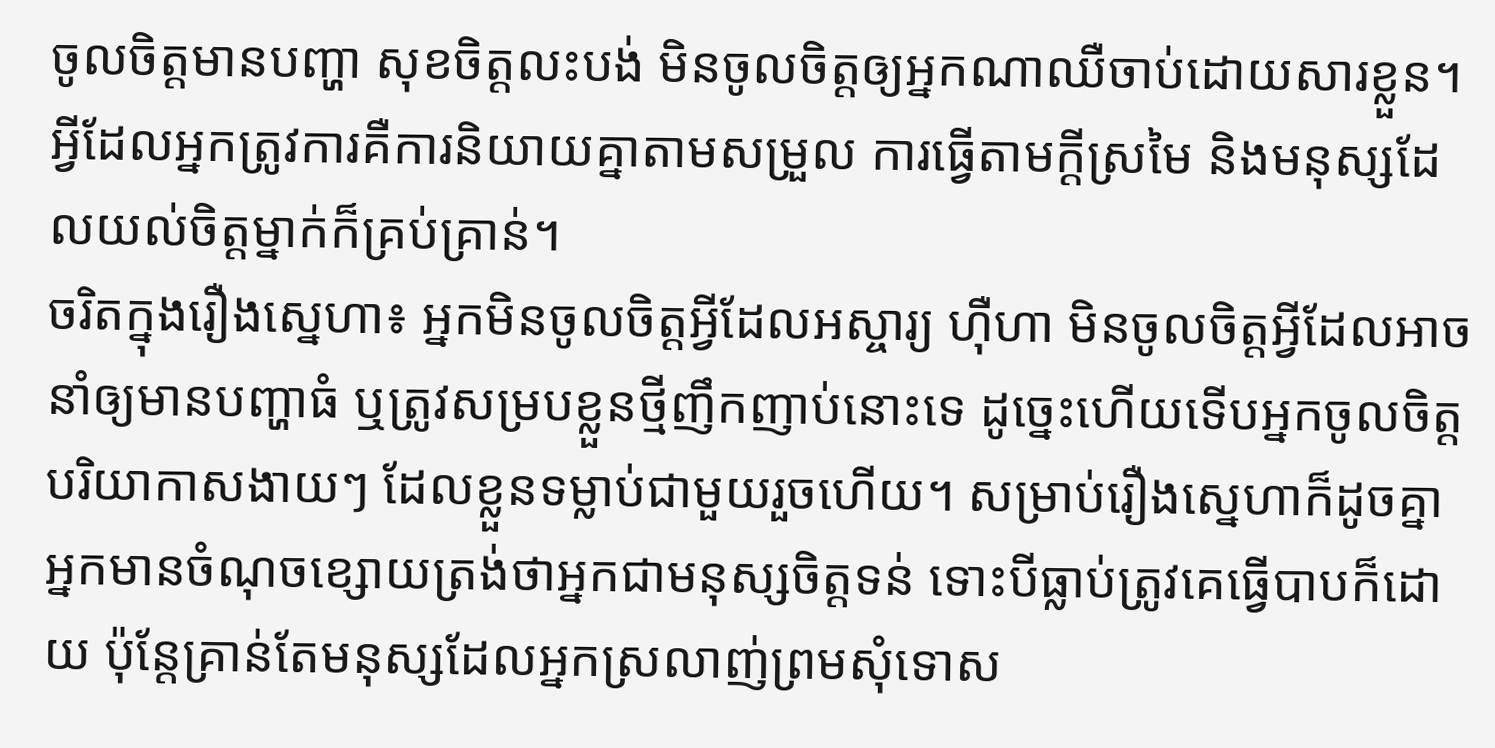ចូលចិត្តមានបញ្ហា សុខចិត្តលះបង់ មិនចូលចិត្តឲ្យអ្នកណាឈឺចាប់ដោយសារខ្លួន។ អ្វីដែលអ្នកត្រូវការគឺការនិយាយគ្នាតាមសម្រួល ការធ្វើតាមក្ដីស្រមៃ និងមនុស្សដែលយល់ចិត្តម្នាក់ក៏គ្រប់គ្រាន់។
ចរិតក្នុងរឿងស្នេហា៖ អ្នកមិនចូលចិត្តអ្វីដែលអស្ចារ្យ ហ៊ឺហា មិនចូលចិត្តអ្វីដែលអាចនាំឲ្យមានបញ្ហាធំ ឬត្រូវសម្របខ្លួនថ្មីញឹកញាប់នោះទេ ដូច្នេះហើយទើបអ្នកចូលចិត្តបរិយាកាសងាយៗ ដែលខ្លួនទម្លាប់ជាមួយរួចហើយ។ សម្រាប់រឿងស្នេហាក៏ដូចគ្នា អ្នកមានចំណុចខ្សោយត្រង់ថាអ្នកជាមនុស្សចិត្តទន់ ទោះបីធ្លាប់ត្រូវគេធ្វើបាបក៏ដោយ ប៉ុន្តែគ្រាន់តែមនុស្សដែលអ្នកស្រលាញ់ព្រមសុំទោស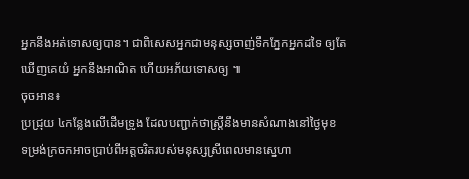អ្នកនឹងអត់ទោសឲ្យបាន។ ជាពិសេសអ្នកជាមនុស្សចាញ់ទឹកភ្នែកអ្នកដទៃ ឲ្យតែឃើញគេយំ អ្នកនឹងអាណិត ហើយអភ័យទោសឲ្យ ៕
ចុចអាន៖
ប្រជ្រុយ ៤កន្លែងលើដើមទ្រូង ដែលបញ្ជាក់ថាស្ត្រីនឹងមានសំណាងនៅថ្ងៃមុខ
ទម្រង់ក្រចកអាចប្រាប់ពីអត្តចរិតរបស់មនុស្សស្រីពេលមានស្នេហា